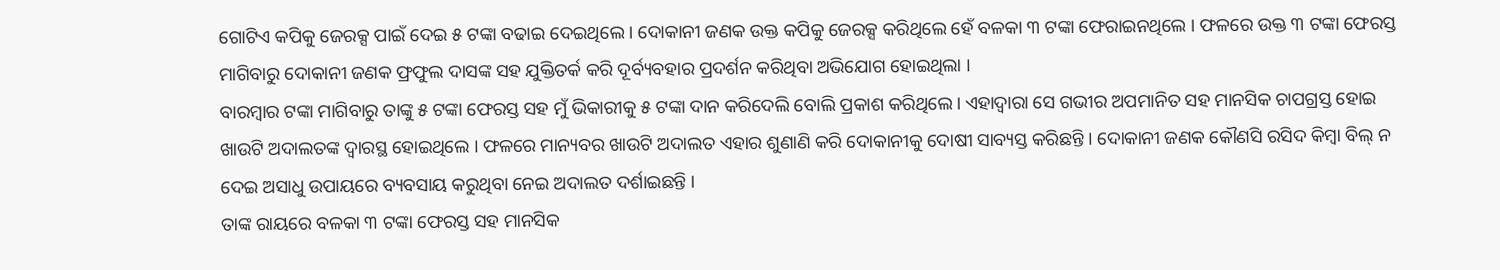ଗୋଟିଏ କପିକୁ ଜେରକ୍ସ ପାଇଁ ଦେଇ ୫ ଟଙ୍କା ବଢାଇ ଦେଇଥିଲେ । ଦୋକାନୀ ଜଣକ ଉକ୍ତ କପିକୁ ଜେରକ୍ସ କରିଥିଲେ ହେଁ ବଳକା ୩ ଟଙ୍କା ଫେରାଇନଥିଲେ । ଫଳରେ ଉକ୍ତ ୩ ଟଙ୍କା ଫେରସ୍ତ ମାଗିବାରୁ ଦୋକାନୀ ଜଣକ ଫ୍ରଫୁଲ ଦାସଙ୍କ ସହ ଯୁକ୍ତିତର୍କ କରି ଦୂର୍ବ୍ୟବହାର ପ୍ରଦର୍ଶନ କରିଥିବା ଅଭିଯୋଗ ହୋଇଥିଲା ।
ବାରମ୍ବାର ଟଙ୍କା ମାଗିବାରୁ ତାଙ୍କୁ ୫ ଟଙ୍କା ଫେରସ୍ତ ସହ ମୁଁ ଭିକାରୀକୁ ୫ ଟଙ୍କା ଦାନ କରିଦେଲି ବୋଲି ପ୍ରକାଶ କରିଥିଲେ। ଏହାଦ୍ଵାରା ସେ ଗଭୀର ଅପମାନିତ ସହ ମାନସିକ ଚାପଗ୍ରସ୍ତ ହୋଇ ଖାଉଟି ଅଦାଲତଙ୍କ ଦ୍ବାରସ୍ଥ ହୋଇଥିଲେ । ଫଳରେ ମାନ୍ୟବର ଖାଉଟି ଅଦାଲତ ଏହାର ଶୁଣାଣି କରି ଦୋକାନୀକୁ ଦୋଷୀ ସାବ୍ୟସ୍ତ କରିଛନ୍ତି । ଦୋକାନୀ ଜଣକ କୌଣସି ରସିଦ କିମ୍ବା ବିଲ୍ ନ ଦେଇ ଅସାଧୁ ଉପାୟରେ ବ୍ୟବସାୟ କରୁଥିବା ନେଇ ଅଦାଲତ ଦର୍ଶାଇଛନ୍ତି ।
ତାଙ୍କ ରାୟରେ ବଳକା ୩ ଟଙ୍କା ଫେରସ୍ତ ସହ ମାନସିକ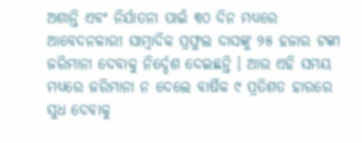ଅଶାନ୍ତି ଏବଂ ନିର୍ଯାତନା ପାଇଁ ୩୦ ଦିନ ମଧ୍ୟରେ ଆବେଦନକାରୀ ସାମ୍ବାଦିକ ପ୍ରଫୁଲ ଦାସଙ୍କୁ ୨୫ ହଜାର ଟଙ୍କା ଜରିମାନା ଦେବାକୁ ନିର୍ଦ୍ଦେଶ ଦେଇଛନ୍ତି । ଆଉ ଏହି ସମୟ ମଧ୍ୟରେ ଜରିମାନା ନ ଦେଲେ ବାର୍ଷିକ ୯ ପ୍ରତିଶତ ହାରରେ ସୁଧ ଦେବାକୁ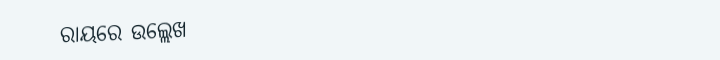ରାୟରେ ଉଲ୍ଲେଖ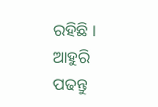ରହିଛି ।
ଆହୁରି ପଢନ୍ତୁ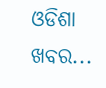ଓଡିଶା ଖବର...